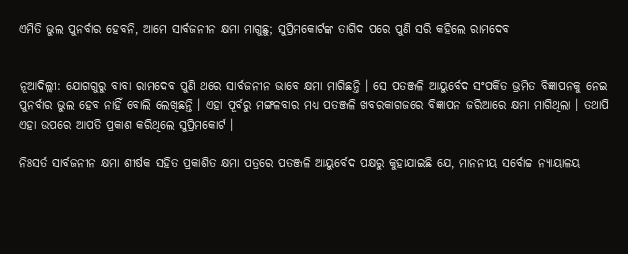ଏମିତି ଭୁଲ ପୁନର୍ବାର ହେବନି, ଆମେ ସାର୍ବଜନୀନ କ୍ଷମା ମାଗୁଛୁ; ସୁପ୍ରିମକୋର୍ଟଙ୍କ ତାଗିଦ ପରେ ପୁଣି ସରି କହିଲେ ରାମଦେବ


ନୂଆଦିଲ୍ଲୀ: ଯୋଗଗୁରୁ ବାବା ରାମଦେବ ପୁଣି ଥରେ ସାର୍ବଜନୀନ ଭାବେ କ୍ଷମା ମାଗିଛନ୍ତି । ସେ ପତଞ୍ଜଳି ଆୟୁର୍ବେଦ ସଂପର୍କିତ ଭ୍ରମିତ ବିଜ୍ଞାପନକୁ ନେଇ ପୁନର୍ବାର ଭୁଲ ହେବ ନାହିଁ ବୋଲି ଲେଖିଛନ୍ତି । ଏହା ପୂର୍ବରୁ ମଙ୍ଗଳବାର ମଧ୍ୟ ପତଞ୍ଜଳି ଖବରକାଗଜରେ ବିଜ୍ଞାପନ ଜରିଆରେ କ୍ଷମା ମାଗିଥିଲା । ତଥାପି ଏହା ଉପରେ ଆପତି ପ୍ରକାଶ କରିଥିଲେ ସୁପ୍ରିମକୋର୍ଟ ।

ନିଃସର୍ତ ସାର୍ବଜନୀନ କ୍ଷମା ଶୀର୍ଷକ ସହିତ ପ୍ରକାଶିତ କ୍ଷମା ପତ୍ରରେ ପତଞ୍ଜଳି ଆୟୁର୍ବେଦ ପକ୍ଷରୁ କୁହାଯାଇଛି ଯେ, ମାନନୀୟ ସର୍ବୋଚ୍ଚ ନ୍ୟାୟାଳୟ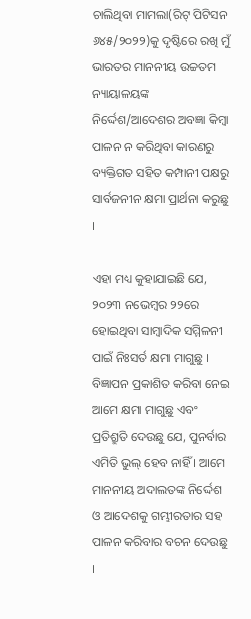ଚାଲିଥିବା ମାମଲା(ରିଟ୍ ପିଟିସନ ୬୪୫/୨୦୨୨)କୁ ଦୃଷ୍ଟିରେ ରଖି ମୁଁ ଭାରତର ମାନନୀୟ ଉଚ୍ଚତମ ନ୍ୟାୟାଳୟଙ୍କ ନିର୍ଦ୍ଦେଶ/ଆଦେଶର ଅବଜ୍ଞା କିମ୍ବା ପାଳନ ନ କରିଥିବା କାରଣରୁ ବ୍ୟକ୍ତିଗତ ସହିତ କମ୍ପାନୀ ପକ୍ଷରୁ ସାର୍ବଜନୀନ କ୍ଷମା ପ୍ରାର୍ଥନା କରୁଛୁ ।

ଏହା ମଧ୍ୟ କୁହାଯାଇଛି ଯେ, ୨୦୨୩ ନଭେମ୍ବର ୨୨ରେ ହୋଇଥିବା ସାମ୍ବାଦିକ ସମ୍ମିଳନୀ ପାଇଁ ନିଃସର୍ତ କ୍ଷମା ମାଗୁଛୁ । ବିଜ୍ଞାପନ ପ୍ରକାଶିତ କରିବା ନେଇ ଆମେ କ୍ଷମା ମାଗୁଛୁ ଏବଂ ପ୍ରତିଶ୍ରୁତି ଦେଉଛୁ ଯେ, ପୁନର୍ବାର ଏମିତି ଭୁଲ୍ ହେବ ନାହିଁ । ଆମେ ମାନନୀୟ ଅଦାଲତଙ୍କ ନିର୍ଦ୍ଦେଶ ଓ ଆଦେଶକୁ ଗମ୍ଭୀରତାର ସହ ପାଳନ କରିବାର ବଚନ ଦେଉଛୁ ।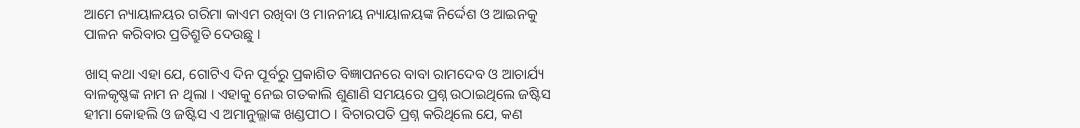ଆମେ ନ୍ୟାୟାଳୟର ଗରିମା କାଏମ ରଖିବା ଓ ମାନନୀୟ ନ୍ୟାୟାଳୟଙ୍କ ନିର୍ଦ୍ଦେଶ ଓ ଆଇନକୁ ପାଳନ କରିବାର ପ୍ରତିଶ୍ରୁତି ଦେଉଛୁ ।

ଖାସ୍ କଥା ଏହା ଯେ, ଗୋଟିଏ ଦିନ ପୂର୍ବରୁ ପ୍ରକାଶିତ ବିଜ୍ଞାପନରେ ବାବା ରାମଦେବ ଓ ଆଚାର୍ଯ୍ୟ ବାଳକୃଷ୍ଣଙ୍କ ନାମ ନ ଥିଲା । ଏହାକୁ ନେଇ ଗତକାଲି ଶୁଣାଣି ସମୟରେ ପ୍ରଶ୍ନ ଉଠାଇଥିଲେ ଜଷ୍ଟିସ ହୀମା କୋହଲି ଓ ଜଷ୍ଟିସ ଏ ଅମାନୁଲ୍ଲାଙ୍କ ଖଣ୍ଡପୀଠ । ବିଚାରପତି ପ୍ରଶ୍ନ କରିଥିଲେ ଯେ, କଣ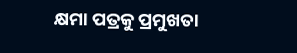କ୍ଷମା ପତ୍ରକୁ ପ୍ରମୁଖତା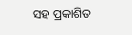ସହ ପ୍ରକାଶିତ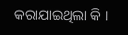କରାଯାଇଥିଲା କି ।